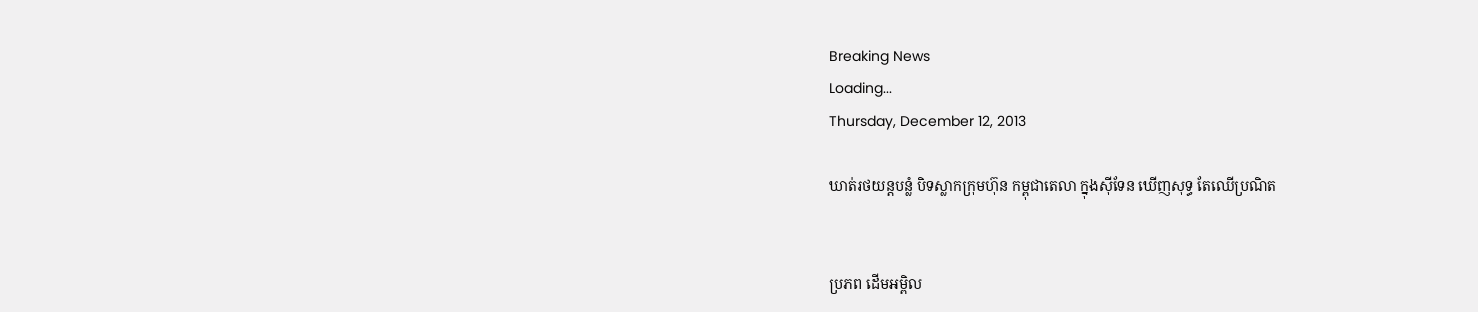Breaking News
Loading...
Thursday, December 12, 2013

ឃាត់រថយន្តបន្លំ បិទស្លាកក្រុមហ៊ុន កម្ពុជាតេលា ក្នុងស៊ីទែន ឃើញសុទ្ធ តែឈើប្រណិត


ប្រភព ដើមអម្ពិល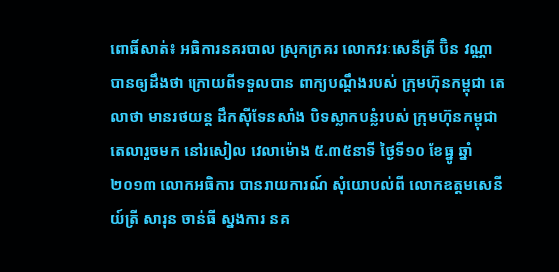ពោធិ៍សាត់៖ អធិការនគរបាល ស្រុកក្រគរ លោកវរៈសេនីត្រី ប៊ិន វណ្ណា បានឲ្យដឹងថា ក្រោយពីទទួលបាន ពាក្យបណ្តឹងរបស់ ក្រុមហ៊ុនកម្ពុជា តេលាថា មានរថយន្ត ដឹកស៊ីទែនសាំង បិទស្លាកបន្លំរបស់ ក្រុមហ៊ុនកម្ពុជាតេលារួចមក នៅរសៀល វេលាម៉ោង ៥.៣៥នាទី ថ្ងៃទី១០ ខែធ្នូ ឆ្នាំ២០១៣ លោកអធិការ បានរាយការណ៍ សុំយោបល់ពី លោកឧត្តមសេនីយ៍ត្រី សារុន ចាន់ធី ស្នងការ នគ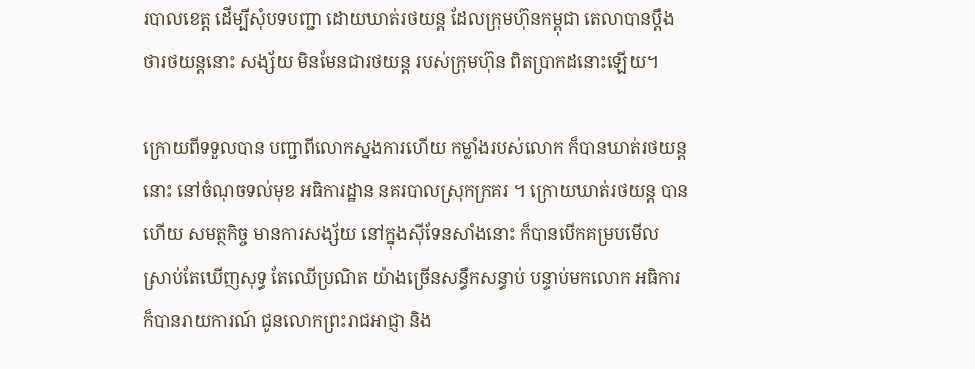របាលខេត្ត ដើម្បីសុំបទបញ្ជា ដោយឃាត់រថយន្ត ដែលក្រុមហ៊ុនកម្ពុជា តេលាបានប្តឹង ថារថយន្តនោះ សង្ស័យ មិនមែនជារថយន្ត របស់ក្រុមហ៊ុន ពិតប្រាកដនោះឡើយ។

ក្រោយពីទទួលបាន បញ្ជាពីលោកស្នងការហើយ កម្លាំងរបស់លោក ក៏បានឃាត់រថយន្តនោះ នៅចំណុចទល់មុខ អធិការដ្ឋាន នគរបាលស្រុកក្រគរ ។ ក្រោយឃាត់រថយន្ត បានហើយ សមត្ថកិច្ច មានការសង្ស័យ នៅក្នុងស៊ីទែនសាំងនោះ ក៏បានបើកគម្របមើល ស្រាប់តែឃើញសុទ្ធ តែឈើប្រណិត យ៉ាងច្រើនសន្ធឹកសន្ធាប់ បន្ទាប់មកលោក អធិការក៏បានរាយការណ៍ ជូនលោកព្រះរាជអាជ្ញា និង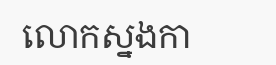លោកស្នងកា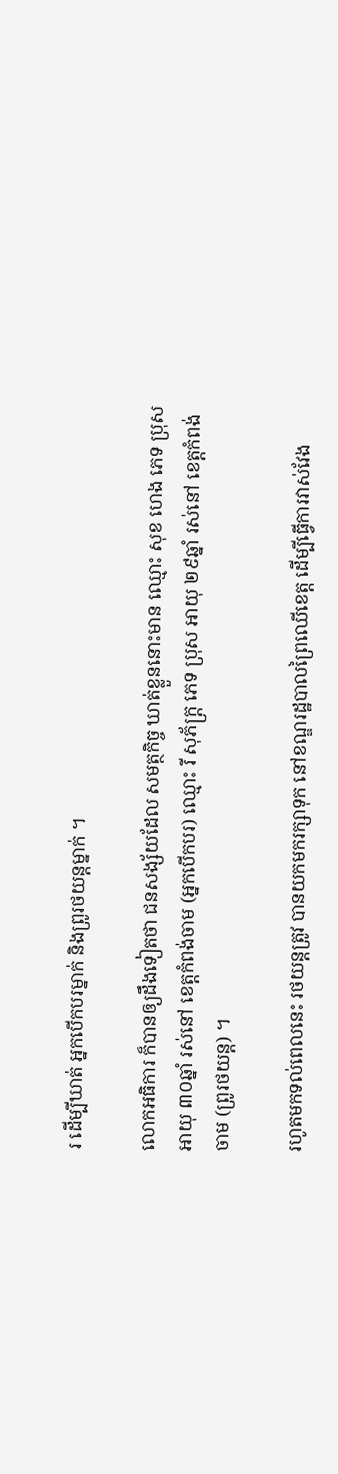រ ដើម្បីឃាត់ អ្នកបើកបរម្នាក់ និងពូ្ររថយន្តម្នាក់ ។

លោកអធិការ ក៏បានឲ្យដឹងទៀតថា ជនសង្ស័យដែល សមត្ថកិច្ច ឃាត់ខ្លួននោះមាន ឈ្មោះ សុខ ហេង ភេទ ប្រុស អាយុ ៣០ឆ្នាំ រស់នៅ ខេត្តកំពង់ចាម (អ្នកបើកបរ) ឈ្មោះ រី សុភ័ក្រ្ត ភេទ ប្រុស អាយុ ២៩ឆ្នាំ រស់នៅ ខេត្តកំពង់ចាម (ព្រូរថយន្ត) ។

រហូតមកទល់ពេលនេះ រថយន្តត្រូវ បានយកមករក្សាទុក នៅខណ្ឌរដ្ឋបាលព្រៃឈើខេត្ត ដើម្បីធ្វើការវាស់វែង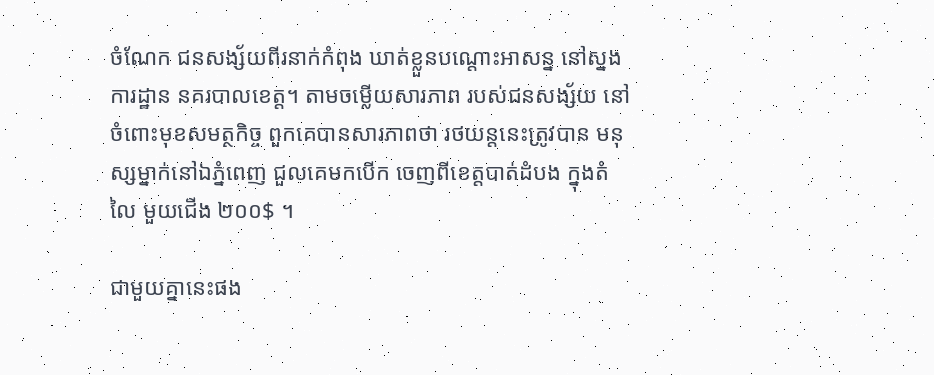ចំណែក ជនសង្ស័យពីរនាក់កំពុង ឃាត់ខ្លួនបណ្តោះអាសន្ន នៅស្នងការដ្ឋាន នគរបាលខេត្ត។ តាមចម្លើយសារភាព របស់ជនសង្ស័យ នៅចំពោះមុខសមត្ថកិច្ច ពួកគេបានសារភាពថា រថយន្តនេះត្រូវបាន មនុស្សម្នាក់នៅឯភ្នំពេញ ជួលគេមកបើក ចេញពីខេត្តបាត់ដំបង ក្នុងតំលៃ មួយជើង ២០០$ ។

ជាមួយគ្នានេះផង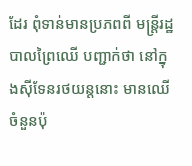ដែរ ពុំទាន់មានប្រភពពី មន្ត្រីរដ្ឋបាលព្រៃឈើ បញ្ជាក់ថា នៅក្នុងស៊ីទែនរថយន្តនោះ មានឈើចំនួនប៉ុ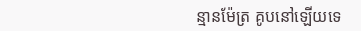ន្មានម៉ែត្រ គូបនៅឡើយទេ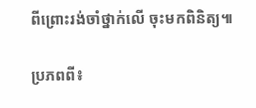ពីព្រោះរង់ចាំថ្នាក់លើ ចុះមកពិនិត្យ៕

ប្រភពពី៖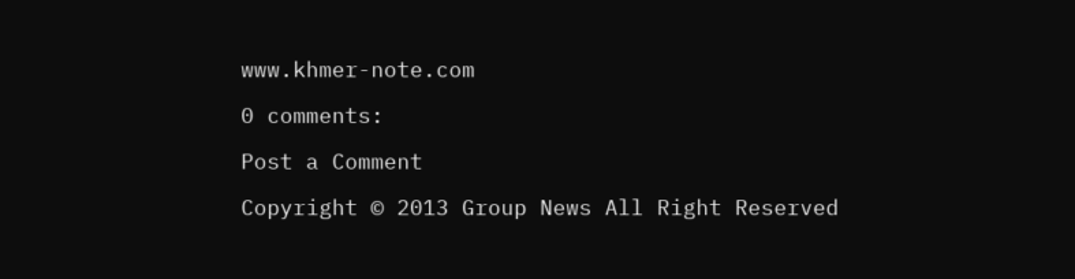www.khmer-note.com

0 comments:

Post a Comment

Copyright © 2013 Group News All Right Reserved